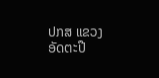ປກສ ແຂວງອັດຕະປື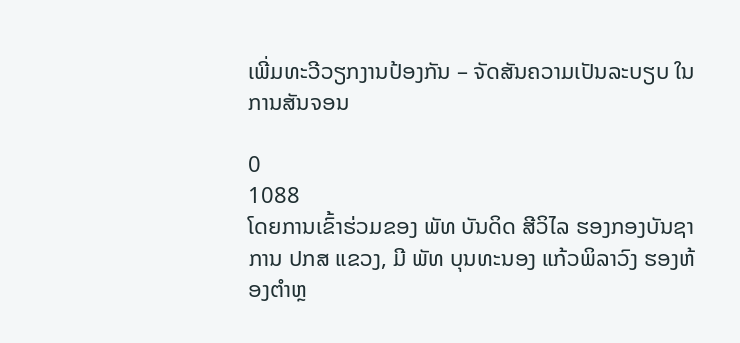ເພີ່ມທະວີວຽກງານປ້ອງກັນ – ຈັດສັນຄວາມເປັນລະບຽບ ໃນການສັນຈອນ

0
1088
ໂດຍການເຂົ້າຮ່ວມຂອງ ພັທ ບັນດິດ ສີວິໄລ ຮອງກອງບັນຊາການ ປກສ ແຂວງ, ມີ ພັທ ບຸນທະນອງ ແກ້ວພິລາວົງ ຮອງຫ້ອງຕຳຫຼ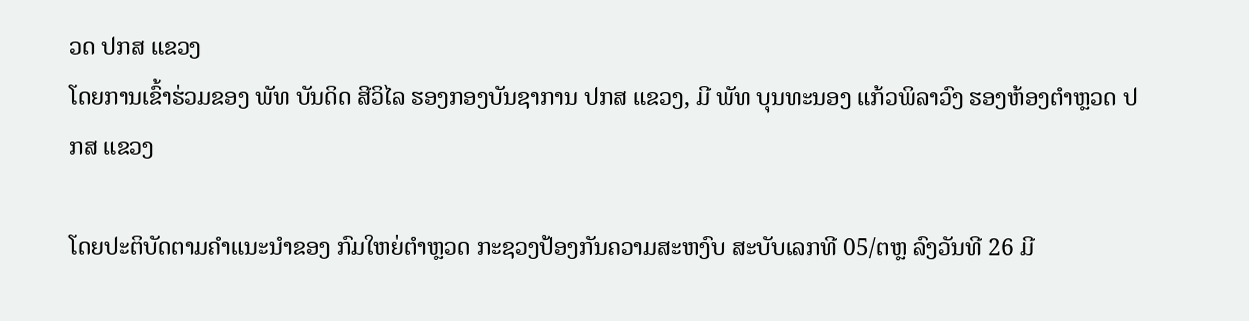ວດ ປກສ ແຂວງ
ໂດຍການເຂົ້າຮ່ວມຂອງ ພັທ ບັນດິດ ສີວິໄລ ຮອງກອງບັນຊາການ ປກສ ແຂວງ, ມີ ພັທ ບຸນທະນອງ ແກ້ວພິລາວົງ ຮອງຫ້ອງຕຳຫຼວດ ປກສ ແຂວງ

ໂດຍປະຕິບັດຕາມຄຳແນະນຳຂອງ ກົມໃຫຍ່ຕຳຫຼວດ ກະຊວງປ້ອງກັນຄວາມສະຫງົບ ສະບັບເລກທີ 05/ຕຫຼ ລົງວັນທີ 26 ມີ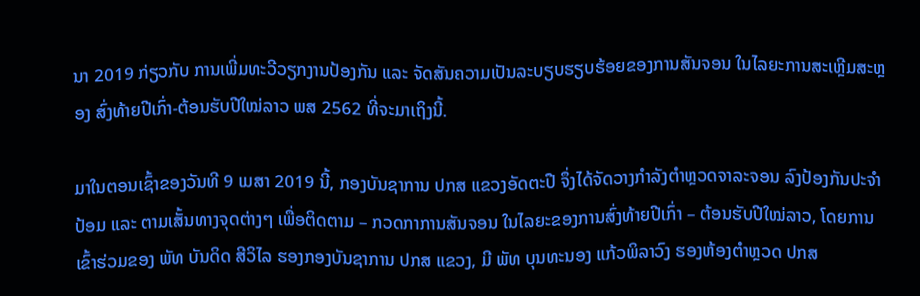ນາ 2019 ກ່ຽວກັບ ການເພີ່ມທະວີວຽກງານປ້ອງກັນ ແລະ ຈັດສັນຄວາມເປັນລະບຽບຮຽບຮ້ອຍຂອງການສັນຈອນ ໃນໄລຍະການສະເຫຼີມສະຫຼອງ ສົ່ງທ້າຍປີເກົ່າ-ຕ້ອນຮັບປີໃໝ່ລາວ ພສ 2562 ທີ່ຈະມາເຖິງນີ້.

ມາໃນຕອນເຊົ້າຂອງວັນທີ 9 ເມສາ 2019 ນີ້, ກອງບັນຊາການ ປກສ ແຂວງອັດຕະປື ຈຶ່ງໄດ້ຈັດວາງກຳລັງຕຳຫຼວດຈາລະຈອນ ລົງປ້ອງກັນປະຈຳປ້ອມ ແລະ ຕາມເສັ້ນທາງຈຸດຕ່າງໆ ເພື່ອຕິດຕາມ – ກວດກາການສັນຈອນ ໃນໄລຍະຂອງການສົ່ງທ້າຍປີເກົ່າ – ຕ້ອນຮັບປີໃໝ່ລາວ, ໂດຍການເຂົ້າຮ່ວມຂອງ ພັທ ບັນດິດ ສີວິໄລ ຮອງກອງບັນຊາການ ປກສ ແຂວງ, ມີ ພັທ ບຸນທະນອງ ແກ້ວພິລາວົງ ຮອງຫ້ອງຕຳຫຼວດ ປກສ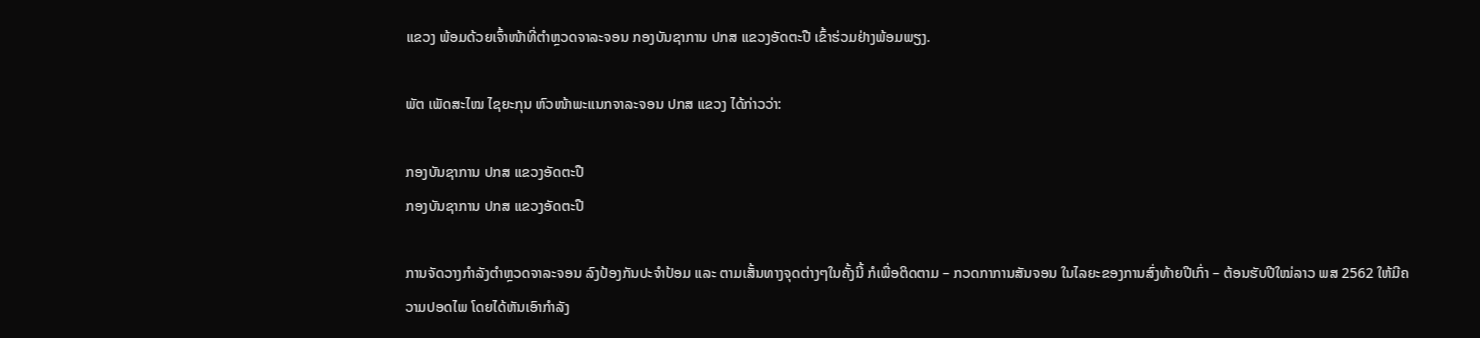ແຂວງ ພ້ອມດ້ວຍເຈົ້າໜ້າທີ່ຕຳຫຼວດຈາລະຈອນ ກອງບັນຊາການ ປກສ ແຂວງອັດຕະປື ເຂົ້າຮ່ວມຢ່າງພ້ອມພຽງ.

ພັຕ ເພັດສະໄໝ ໄຊຍະກຸນ ຫົວໜ້າພະແນກຈາລະຈອນ ປກສ ແຂວງ ໄດ້ກ່າວວ່າ:

ກອງບັນຊາການ ປກສ ແຂວງອັດຕະປື
ກອງບັນຊາການ ປກສ ແຂວງອັດຕະປື

ການຈັດວາງກຳລັງຕຳຫຼວດຈາລະຈອນ ລົງປ້ອງກັນປະຈຳປ້ອມ ແລະ ຕາມເສັ້ນທາງຈຸດຕ່າງໆໃນຄັ້ງນີ້ ກໍເພື່ອຕິດຕາມ – ກວດກາການສັນຈອນ ໃນໄລຍະຂອງການສົ່ງທ້າຍປີເກົ່າ – ຕ້ອນຮັບປີໃໝ່ລາວ ພສ 2562 ໃຫ້ມີຄວາມປອດໄພ ໂດຍໄດ້ຫັນເອົາກຳລັງ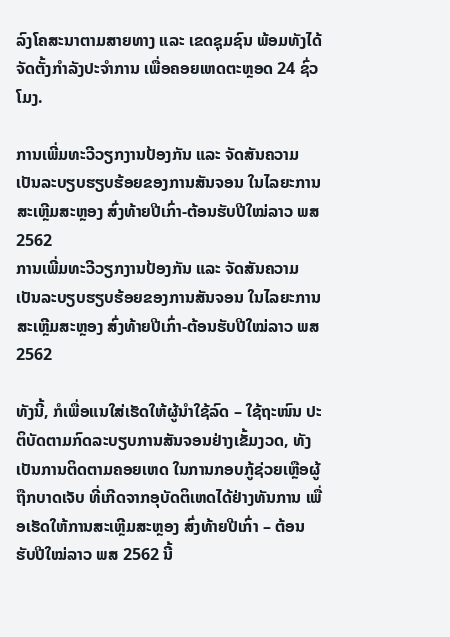ລົງໂຄສະນາຕາມສາຍທາງ ແລະ ເຂດຊຸມຊົນ ພ້ອມທັງໄດ້ຈັດຕັ້ງກຳລັງປະຈຳການ ເພື່ອຄອຍເຫດຕະຫຼອດ 24 ຊົ່ວໂມງ.

ການເພີ່ມທະວີວຽກງານປ້ອງກັນ ແລະ ຈັດສັນຄວາມເປັນລະບຽບຮຽບຮ້ອຍຂອງການສັນຈອນ ໃນໄລຍະການສະເຫຼີມສະຫຼອງ ສົ່ງທ້າຍປີເກົ່າ-ຕ້ອນຮັບປີໃໝ່ລາວ ພສ 2562
ການເພີ່ມທະວີວຽກງານປ້ອງກັນ ແລະ ຈັດສັນຄວາມເປັນລະບຽບຮຽບຮ້ອຍຂອງການສັນຈອນ ໃນໄລຍະການສະເຫຼີມສະຫຼອງ ສົ່ງທ້າຍປີເກົ່າ-ຕ້ອນຮັບປີໃໝ່ລາວ ພສ 2562

ທັງນີ້, ກໍເພື່ອແນໃສ່ເຮັດໃຫ້ຜູ້ນຳໃຊ້ລົດ – ໃຊ້ຖະໜົນ ປະຕິບັດຕາມກົດລະບຽບການສັນຈອນຢ່າງເຂັ້ມງວດ, ທັງເປັນການຕິດຕາມຄອຍເຫດ ໃນການກອບກູ້ຊ່ວຍເຫຼືອຜູ້ຖືກບາດເຈັບ ທີ່ເກີດຈາກອຸບັດຕິເຫດໄດ້ຢ່າງທັນການ ເພື່ອເຮັດໃຫ້ການສະເຫຼີມສະຫຼອງ ສົ່ງທ້າຍປີເກົ່າ – ຕ້ອນຮັບປີໃໝ່ລາວ ພສ 2562 ນີ້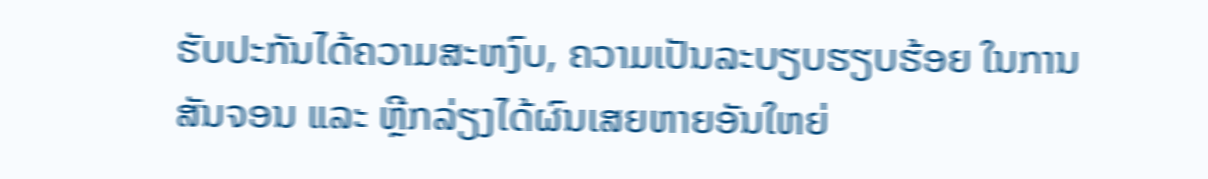ຮັບປະກັນໄດ້ຄວາມສະຫງົບ, ຄວາມເປັນລະບຽບຮຽບຮ້ອຍ ໃນການສັນຈອນ ແລະ ຫຼີກລ່ຽງໄດ້ຜົນເສຍຫາຍອັນໃຫຍ່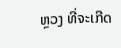ຫຼວງ ທີ່ຈະເກີດ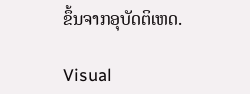ຂຶ້ນຈາກອຸບັດຕິເຫດ.

Visual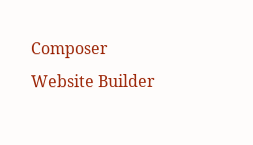Composer Website Builder